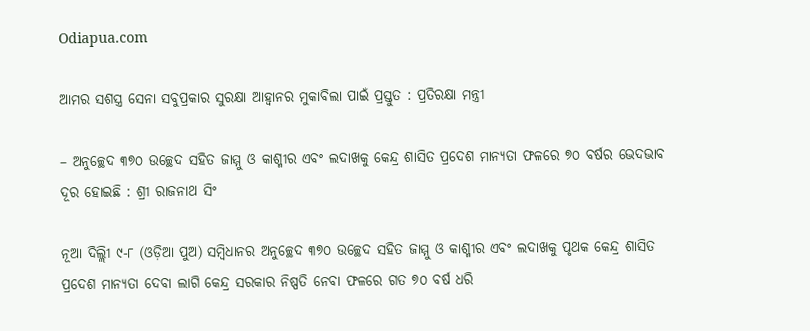Odiapua.com

ଆମର ସଶସ୍ତ୍ର ସେନା ସବୁପ୍ରକାର ସୁରକ୍ଷା ଆହ୍ୱାନର ମୁକାବିଲା ପାଇଁ ପ୍ରସ୍ତୁତ : ପ୍ରତିରକ୍ଷା ମନ୍ତ୍ରୀ

– ଅନୁଚ୍ଛେଦ ୩୭୦ ଉଚ୍ଛେଦ ସହିତ ଜାମ୍ମୁ ଓ କାଶ୍ମୀର ଏବଂ ଲଦାଖକୁ କେନ୍ଦ୍ର ଶାସିତ ପ୍ରଦେଶ ମାନ୍ୟତା ଫଳରେ ୭୦ ବର୍ଷର ଭେଦଭାବ ଦୂର ହୋଇଛି : ଶ୍ରୀ ରାଜନାଥ ସିଂ

ନୂଆ ଦିଲ୍ଲିୀ ୯-୮ (ଓଡ଼ିଆ ପୁଅ) ସମ୍ବିଧାନର ଅନୁଚ୍ଛେଦ ୩୭୦ ଉଚ୍ଛେଦ ସହିତ ଜାମ୍ମୁ ଓ କାଶ୍ମୀର ଏବଂ ଲଦାଖକୁ ପୃଥକ କେନ୍ଦ୍ର ଶାସିତ ପ୍ରଦେଶ ମାନ୍ୟତା ଦେବା ଲାଗି କେନ୍ଦ୍ର ସରକାର ନିଷ୍ପତି ନେବା ଫଳରେ ଗତ ୭୦ ବର୍ଷ ଧରି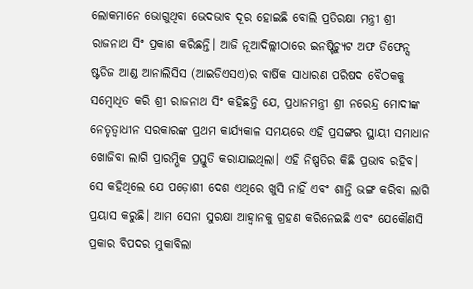ଲୋକମାନେ ଭୋଗୁଥିବା ଭେଦଭାବ ଦୂର ହୋଇଛି ବୋଲି ପ୍ରତିରକ୍ଷା ମନ୍ତ୍ରୀ ଶ୍ରୀ ରାଜନାଥ ସିଂ ପ୍ରକାଶ କରିଛନ୍ତି। ଆଜି ନୂଆଦିଲ୍ଲୀଠାରେ ଇନଷ୍ଟିଚ୍ୟୁଟ ଅଫ ଡିଫେନ୍ସ ଷ୍ଟଡିଜ ଆଣ୍ଡ ଆନାଲିସିସ (ଆଇଡିଏସଏ)ର ବାର୍ଷିକ ସାଧାରଣ ପରିଷଦ ବୈଠକକୁ ସମ୍ବୋଧିତ କରି ଶ୍ରୀ ରାଜନାଥ ସିଂ କହିଛନ୍ତି ଯେ, ପ୍ରଧାନମନ୍ତ୍ରୀ ଶ୍ରୀ ନରେନ୍ଦ୍ର ମୋଦୀଙ୍କ ନେତୃତ୍ୱାଧୀନ ସରକାରଙ୍କ ପ୍ରଥମ କାର୍ଯ୍ୟକାଳ ସମୟରେ ଏହି ପ୍ରସଙ୍ଗର ସ୍ଥାୟୀ ସମାଧାନ ଖୋଜିବା ଲାଗି ପ୍ରାରମ୍ଭିକ ପ୍ରସ୍ତୁତି କରାଯାଇଥିଲା। ଏହି ନିଷ୍ପତିର କିଛି ପ୍ରଭାବ ରହିବ। ସେ କହିଥିଲେ ଯେ ପଡ଼ୋଶୀ ଦେଶ ଏଥିରେ ଖୁସି ନାହିଁ ଏବଂ ଶାନ୍ତି ଭଙ୍ଗ କରିବା ଲାଗି ପ୍ରୟାସ କରୁଛି। ଆମ ସେନା ସୁରକ୍ଷା ଆହ୍ୱାନକୁ ଗ୍ରହଣ କରିନେଇଛି ଏବଂ ଯେକୌଣସି ପ୍ରକାର ବିପଦର ମୁକାବିଲା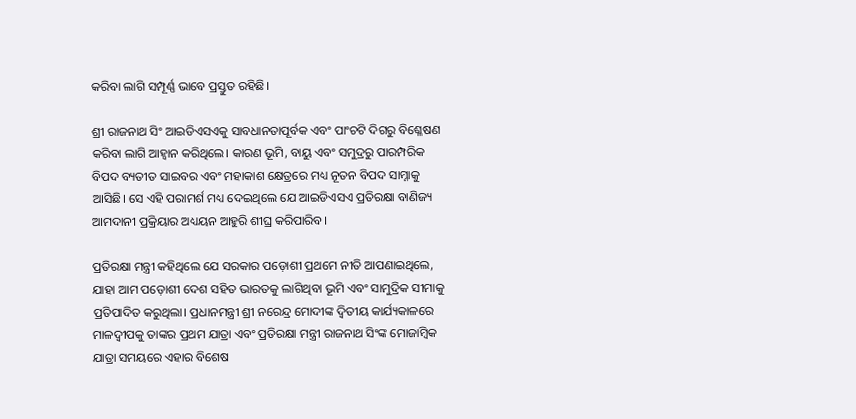କରିବା ଲାଗି ସମ୍ପୂର୍ଣ୍ଣ ଭାବେ ପ୍ରସ୍ତୁତ ରହିଛି।

ଶ୍ରୀ ରାଜନାଥ ସିଂ ଆଇଡିଏସଏକୁ ସାବଧାନତାପୂର୍ବକ ଏବଂ ପାଂଚଟି ଦିଗରୁ ବିଶ୍ଳେଷଣ କରିବା ଲାଗି ଆହ୍ୱାନ କରିଥିଲେ। କାରଣ ଭୂମି, ବାୟୁ ଏବଂ ସମୁଦ୍ରରୁ ପାରମ୍ପରିକ ବିପଦ ବ୍ୟତୀତ ସାଇବର ଏବଂ ମହାକାଶ କ୍ଷେତ୍ରରେ ମଧ୍ୟ ନୂତନ ବିପଦ ସାମ୍ନାକୁ ଆସିଛି। ସେ ଏହି ପରାମର୍ଶ ମଧ୍ୟ ଦେଇଥିଲେ ଯେ ଆଇଡିଏସଏ ପ୍ରତିରକ୍ଷା ବାଣିଜ୍ୟ ଆମଦାନୀ ପ୍ରକ୍ରିୟାର ଅଧ୍ୟୟନ ଆହୁରି ଶୀଘ୍ର କରିପାରିବ।

ପ୍ରତିରକ୍ଷା ମନ୍ତ୍ରୀ କହିଥିଲେ ଯେ ସରକାର ପଡ଼ୋଶୀ ପ୍ରଥମେ ନୀତି ଆପଣାଇଥିଲେ, ଯାହା ଆମ ପଡ଼ୋଶୀ ଦେଶ ସହିତ ଭାରତକୁ ଲାଗିଥିବା ଭୂମି ଏବଂ ସାମୁଦ୍ରିକ ସୀମାକୁ ପ୍ରତିପାଦିତ କରୁଥିଲା। ପ୍ରଧାନମନ୍ତ୍ରୀ ଶ୍ରୀ ନରେନ୍ଦ୍ର ମୋଦୀଙ୍କ ଦ୍ୱିତୀୟ କାର୍ଯ୍ୟକାଳରେ ମାଳଦ୍ୱୀପକୁ ତାଙ୍କର ପ୍ରଥମ ଯାତ୍ରା ଏବଂ ପ୍ରତିରକ୍ଷା ମନ୍ତ୍ରୀ ରାଜନାଥ ସିଂଙ୍କ ମୋଜାମ୍ବିକ ଯାତ୍ରା ସମୟରେ ଏହାର ବିଶେଷ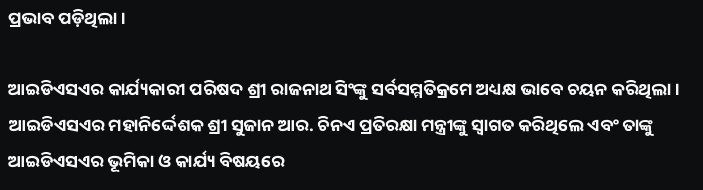ପ୍ରଭାବ ପଡ଼ିଥିଲା।

ଆଇଡିଏସଏର କାର୍ଯ୍ୟକାରୀ ପରିଷଦ ଶ୍ରୀ ରାଜନାଥ ସିଂଙ୍କୁ ସର୍ବସମ୍ମତିକ୍ରମେ ଅଧ୍ୟକ୍ଷ ଭାବେ ଚୟନ କରିଥିଲା। ଆଇଡିଏସଏର ମହାନିର୍ଦ୍ଦେଶକ ଶ୍ରୀ ସୁଜାନ ଆର. ଚିନଏ ପ୍ରତିରକ୍ଷା ମନ୍ତ୍ରୀଙ୍କୁ ସ୍ୱାଗତ କରିଥିଲେ ଏବଂ ତାଙ୍କୁ ଆଇଡିଏସଏର ଭୂମିକା ଓ କାର୍ଯ୍ୟ ବିଷୟରେ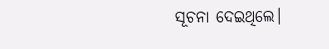ସୂଚନା ଦେଇଥିଲେ।